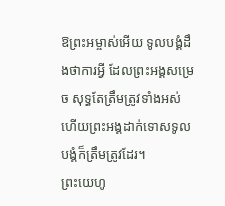ឱព្រះអម្ចាស់អើយ ទូលបង្គំដឹងថាការអ្វី ដែលព្រះអង្គសម្រេច សុទ្ធតែត្រឹមត្រូវទាំងអស់ ហើយព្រះអង្គដាក់ទោសទូលបង្គំក៏ត្រឹមត្រូវដែរ។
ព្រះយេហូ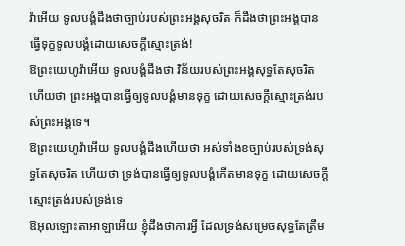វ៉ាអើយ ទូលបង្គំដឹងថាច្បាប់របស់ព្រះអង្គសុចរិត ក៏ដឹងថាព្រះអង្គបានធ្វើទុក្ខទូលបង្គំដោយសេចក្ដីស្មោះត្រង់!
ឱព្រះយេហូវ៉ាអើយ ទូលបង្គំដឹងថា វិន័យរបស់ព្រះអង្គសុទ្ធតែសុចរិត ហើយថា ព្រះអង្គបានធ្វើឲ្យទូលបង្គំមានទុក្ខ ដោយសេចក្ដីស្មោះត្រង់របស់ព្រះអង្គទេ។
ឱព្រះយេហូវ៉ាអើយ ទូលបង្គំដឹងហើយថា អស់ទាំងខច្បាប់របស់ទ្រង់សុទ្ធតែសុចរិត ហើយថា ទ្រង់បានធ្វើឲ្យទូលបង្គំកើតមានទុក្ខ ដោយសេចក្ដីស្មោះត្រង់របស់ទ្រង់ទេ
ឱអុលឡោះតាអាឡាអើយ ខ្ញុំដឹងថាការអ្វី ដែលទ្រង់សម្រេចសុទ្ធតែត្រឹម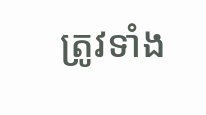ត្រូវទាំង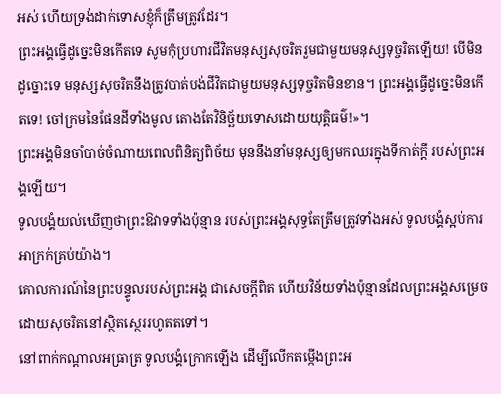អស់ ហើយទ្រង់ដាក់ទោសខ្ញុំក៏ត្រឹមត្រូវដែរ។
ព្រះអង្គធ្វើដូច្នេះមិនកើតទេ សូមកុំប្រហារជីវិតមនុស្សសុចរិតរួមជាមួយមនុស្សទុច្ចរិតឡើយ! បើមិនដូច្នោះទេ មនុស្សសុចរិតនឹងត្រូវបាត់បង់ជីវិតជាមួយមនុស្សទុច្ចរិតមិនខាន។ ព្រះអង្គធ្វើដូច្នេះមិនកើតទេ! ចៅក្រមនៃផែនដីទាំងមូល តោងតែវិនិច្ឆ័យទោសដោយយុត្តិធម៌!»។
ព្រះអង្គមិនចាំបាច់ចំណាយពេលពិនិត្យពិច័យ មុននឹងនាំមនុស្សឲ្យមកឈរក្នុងទីកាត់ក្ដី របស់ព្រះអង្គឡើយ។
ទូលបង្គំយល់ឃើញថាព្រះឱវាទទាំងប៉ុន្មាន របស់ព្រះអង្គសុទ្ធតែត្រឹមត្រូវទាំងអស់ ទូលបង្គំស្អប់ការអាក្រក់គ្រប់យ៉ាង។
គោលការណ៍នៃព្រះបន្ទូលរបស់ព្រះអង្គ ជាសេចក្ដីពិត ហើយវិន័យទាំងប៉ុន្មានដែលព្រះអង្គសម្រេច ដោយសុចរិតនៅស្ថិតស្ថេររហូតតទៅ។
នៅពាក់កណ្ដាលអធ្រាត្រ ទូលបង្គំក្រោកឡើង ដើម្បីលើកតម្កើងព្រះអ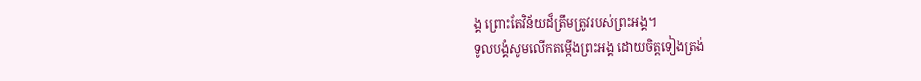ង្គ ព្រោះតែវិន័យដ៏ត្រឹមត្រូវរបស់ព្រះអង្គ។
ទូលបង្គំសូមលើកតម្កើងព្រះអង្គ ដោយចិត្តទៀងត្រង់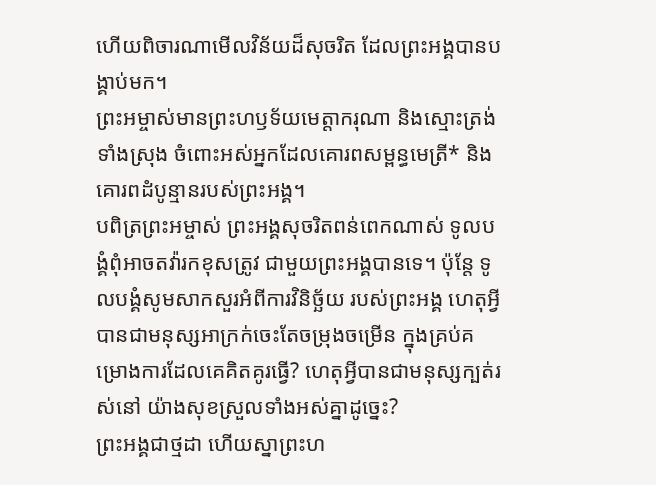ហើយពិចារណាមើលវិន័យដ៏សុចរិត ដែលព្រះអង្គបានបង្គាប់មក។
ព្រះអម្ចាស់មានព្រះហឫទ័យមេត្តាករុណា និងស្មោះត្រង់ទាំងស្រុង ចំពោះអស់អ្នកដែលគោរពសម្ពន្ធមេត្រី* និងគោរពដំបូន្មានរបស់ព្រះអង្គ។
បពិត្រព្រះអម្ចាស់ ព្រះអង្គសុចរិតពន់ពេកណាស់ ទូលបង្គំពុំអាចតវ៉ារកខុសត្រូវ ជាមួយព្រះអង្គបានទេ។ ប៉ុន្តែ ទូលបង្គំសូមសាកសួរអំពីការវិនិច្ឆ័យ របស់ព្រះអង្គ ហេតុអ្វីបានជាមនុស្សអាក្រក់ចេះតែចម្រុងចម្រើន ក្នុងគ្រប់គម្រោងការដែលគេគិតគូរធ្វើ? ហេតុអ្វីបានជាមនុស្សក្បត់រស់នៅ យ៉ាងសុខស្រួលទាំងអស់គ្នាដូច្នេះ?
ព្រះអង្គជាថ្មដា ហើយស្នាព្រះហ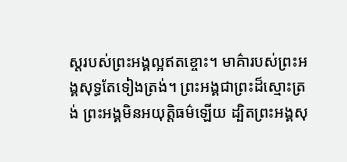ស្ដរបស់ព្រះអង្គល្អឥតខ្ចោះ។ មាគ៌ារបស់ព្រះអង្គសុទ្ធតែទៀងត្រង់។ ព្រះអង្គជាព្រះដ៏ស្មោះត្រង់ ព្រះអង្គមិនអយុត្តិធម៌ឡើយ ដ្បិតព្រះអង្គសុ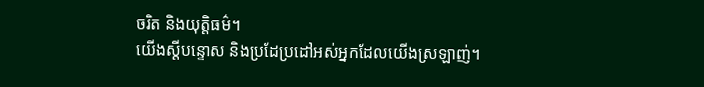ចរិត និងយុត្តិធម៌។
យើងស្ដីបន្ទោស និងប្រដែប្រដៅអស់អ្នកដែលយើងស្រឡាញ់។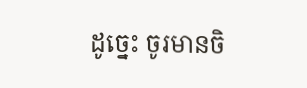ដូច្នេះ ចូរមានចិ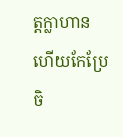ត្តក្លាហាន ហើយកែប្រែចិ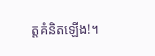ត្តគំនិតឡើង!។